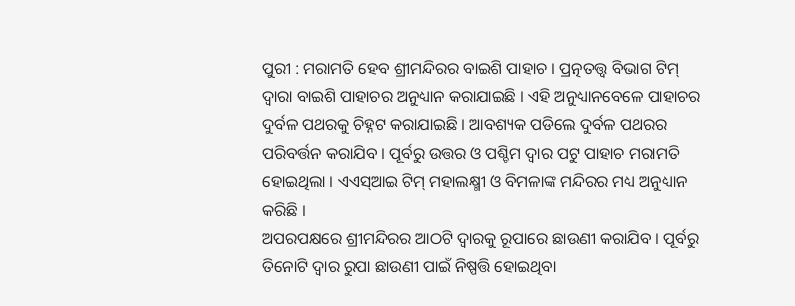ପୁରୀ : ମରାମତି ହେବ ଶ୍ରୀମନ୍ଦିରର ବାଇଶି ପାହାଚ । ପ୍ରତ୍ନତତ୍ତ୍ବ ବିଭାଗ ଟିମ୍ ଦ୍ବାରା ବାଇଶି ପାହାଚର ଅନୁଧ୍ୟାନ କରାଯାଇଛି । ଏହି ଅନୁଧ୍ୟାନବେଳେ ପାହାଚର ଦୁର୍ବଳ ପଥରକୁ ଚିହ୍ନଟ କରାଯାଇଛି । ଆବଶ୍ୟକ ପଡିଲେ ଦୁର୍ବଳ ପଥରର ପରିବର୍ତ୍ତନ କରାଯିବ । ପୂର୍ବରୁ ଉତ୍ତର ଓ ପଶ୍ଚିମ ଦ୍ବାର ପଟୁ ପାହାଚ ମରାମତି ହୋଇଥିଲା । ଏଏସ୍ଆଇ ଟିମ୍ ମହାଲକ୍ଷ୍ମୀ ଓ ବିମଳାଙ୍କ ମନ୍ଦିରର ମଧ୍ୟ ଅନୁଧ୍ୟାନ କରିଛି ।
ଅପରପକ୍ଷରେ ଶ୍ରୀମନ୍ଦିରର ଆଠଟି ଦ୍ବାରକୁ ରୂପାରେ ଛାଉଣୀ କରାଯିବ । ପୂର୍ବରୁ ତିନୋଟି ଦ୍ୱାର ରୁପା ଛାଉଣୀ ପାଇଁ ନିଷ୍ପତ୍ତି ହୋଇଥିବା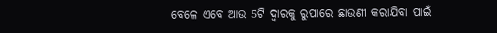ବେଳେ ଏବେ ଆଉ 5ଟି ଦ୍ୱାରକୁ ରୁପାରେ ଛାଉଣୀ କରାଯିବା ପାଇଁ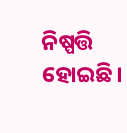ନିଷ୍ପତ୍ତି ହୋଇଛି।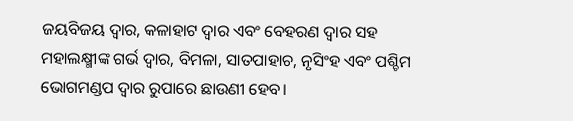ଜୟବିଜୟ ଦ୍ୱାର, କଳାହାଟ ଦ୍ୱାର ଏବଂ ବେହରଣ ଦ୍ୱାର ସହ ମହାଲକ୍ଷ୍ମୀଙ୍କ ଗର୍ଭ ଦ୍ୱାର, ବିମଳା, ସାତପାହାଚ, ନୃସିଂହ ଏବଂ ପଶ୍ଚିମ ଭୋଗମଣ୍ଡପ ଦ୍ୱାର ରୁପାରେ ଛାଉଣୀ ହେବ।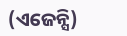(ଏଜେନ୍ସି)